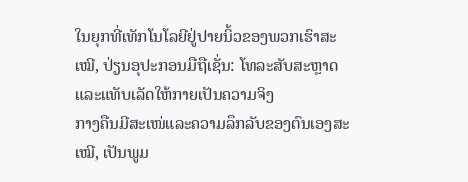ໃນຍຸກທີ່ເທັກໂນໂລຍີຢູ່ປາຍນິ້ວຂອງພວກເຮົາສະເໝີ, ປ່ຽນອຸປະກອນມືຖືເຊັ່ນ: ໂທລະສັບສະຫຼາດ ແລະແທັບເລັດໃຫ້ກາຍເປັນຄວາມຈິງ
ກາງຄືນມີສະເໜ່ແລະຄວາມລຶກລັບຂອງຕົນເອງສະເໝີ, ເປັນພູມ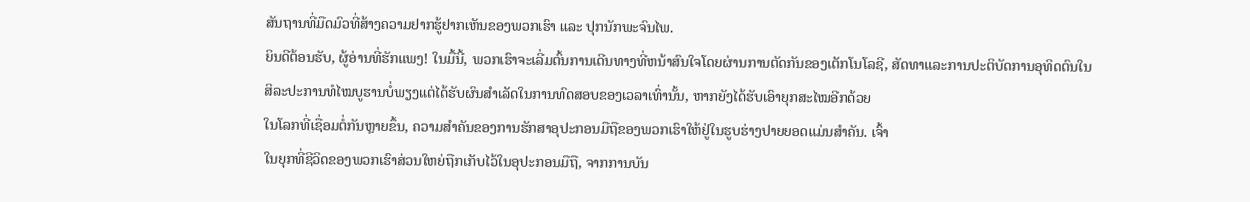ສັນຖານທີ່ມືດມົວທີ່ສ້າງຄວາມຢາກຮູ້ຢາກເຫັນຂອງພວກເຮົາ ແລະ ປຸກນັກພະຈົນໄພ.
ຍິນດີຕ້ອນຮັບ, ຜູ້ອ່ານທີ່ຮັກແພງ! ໃນມື້ນີ້, ພວກເຮົາຈະເລີ່ມຕົ້ນການເດີນທາງທີ່ຫນ້າສົນໃຈໂດຍຜ່ານການຕັດກັນຂອງເຕັກໂນໂລຊີ, ສັດທາແລະການປະຕິບັດການອຸທິດຕົນໃນ
ສິລະປະການທໍໄໝບູຮານບໍ່ພຽງແຕ່ໄດ້ຮັບຜົນສຳເລັດໃນການທົດສອບຂອງເວລາເທົ່ານັ້ນ, ຫາກຍັງໄດ້ຮັບເອົາຍຸກສະໄໝອີກດ້ວຍ
ໃນໂລກທີ່ເຊື່ອມຕໍ່ກັນຫຼາຍຂຶ້ນ, ຄວາມສຳຄັນຂອງການຮັກສາອຸປະກອນມືຖືຂອງພວກເຮົາໃຫ້ຢູ່ໃນຮູບຮ່າງປາຍຍອດແມ່ນສໍາຄັນ. ເຈົ້າ
ໃນຍຸກທີ່ຊີວິດຂອງພວກເຮົາສ່ວນໃຫຍ່ຖືກເກັບໄວ້ໃນອຸປະກອນມືຖື, ຈາກການບັນ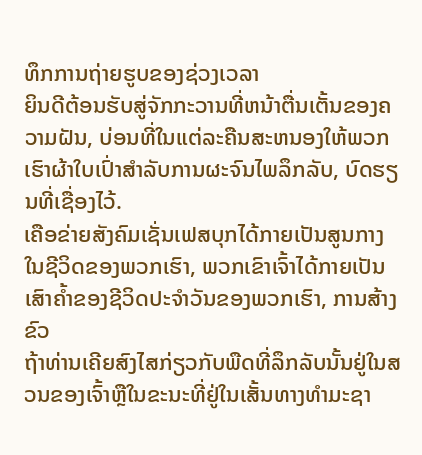ທຶກການຖ່າຍຮູບຂອງຊ່ວງເວລາ
ຍິນດີຕ້ອນຮັບສູ່ຈັກກະວານທີ່ຫນ້າຕື່ນເຕັ້ນຂອງຄວາມຝັນ, ບ່ອນທີ່ໃນແຕ່ລະຄືນສະຫນອງໃຫ້ພວກເຮົາຜ້າໃບເປົ່າສໍາລັບການຜະຈົນໄພລຶກລັບ, ບົດຮຽນທີ່ເຊື່ອງໄວ້.
ເຄືອຂ່າຍສັງຄົມເຊັ່ນເຟສບຸກໄດ້ກາຍເປັນສູນກາງໃນຊີວິດຂອງພວກເຮົາ, ພວກເຂົາເຈົ້າໄດ້ກາຍເປັນເສົາຄ້ຳຂອງຊີວິດປະຈໍາວັນຂອງພວກເຮົາ, ການສ້າງຂົວ
ຖ້າທ່ານເຄີຍສົງໄສກ່ຽວກັບພືດທີ່ລຶກລັບນັ້ນຢູ່ໃນສວນຂອງເຈົ້າຫຼືໃນຂະນະທີ່ຢູ່ໃນເສັ້ນທາງທໍາມະຊາ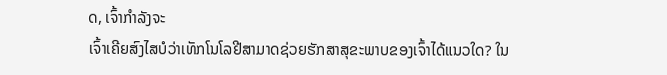ດ, ເຈົ້າກໍາລັງຈະ
ເຈົ້າເຄີຍສົງໄສບໍວ່າເທັກໂນໂລຢີສາມາດຊ່ວຍຮັກສາສຸຂະພາບຂອງເຈົ້າໄດ້ແນວໃດ? ໃນ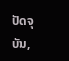ປັດຈຸບັນ,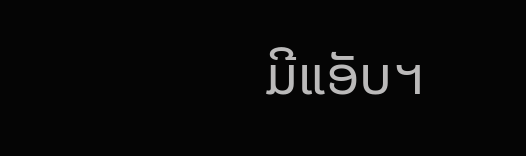ມີແອັບຯ